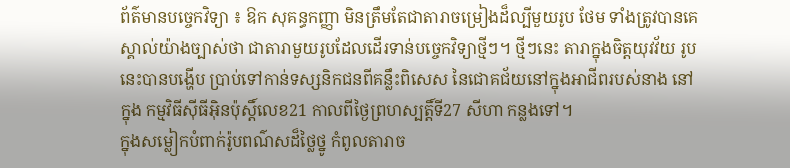ព័ត៌មានបច្ចេកវិទ្យា ៖ ឱក សុគន្ធកញ្ញា មិនត្រឹមតែជាតារាចម្រៀងដ៏ល្បីមួយរូប ថែម ទាំងត្រូវបានគេស្គាល់យ៉ាងច្បាស់ថា ជាតារាមួយរូបដែលដើរទាន់បច្ចេកវិទ្យាថ្មីៗ។ ថ្មីៗនេះ តារាក្នុងចិត្តយុវវ័យ រូបនេះបានបង្ហើប ប្រាប់ទៅកាន់ទស្សនិកជនពីគន្លឹះពិសេស នៃជោគជ័យនៅក្នុងអាជីពរបស់នាង នៅក្នុង កម្មវិធីស៊ីធីអ៊ិនប៉ុស្តិ៍លេខ21 កាលពីថ្ងៃព្រហស្បត្តិ៍ទី27 សីហា កន្លងទៅ។
ក្នុងសម្លៀកបំពាក់រ៉ូបពណ៌សដ៏ថ្លៃថ្នូ កំពូលតារាច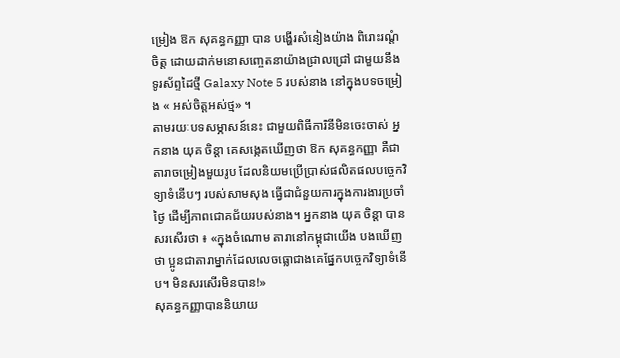ម្រៀង ឱក សុគន្ធកញ្ញា បាន បង្ហើរសំនៀងយ៉ាង ពិរោះរណ្តំចិត្ត ដោយដាក់មនោសញ្ចេតនាយ៉ាងជ្រាលជ្រៅ ជាមួយនឹង ទូរស័ព្ទដៃថ្មី Galaxy Note 5 របស់នាង នៅក្នុងបទចម្រៀង « អស់ចិត្តអស់ថ្ម» ។
តាមរយៈបទសម្ភាសន៍នេះ ជាមួយពិធីការិនីមិនចេះចាស់ អ្នកនាង យុគ ចិន្តា គេសង្កេតឃើញថា ឱក សុគន្ធកញ្ញា គឺជាតារាចម្រៀងមួយរូប ដែលនិយមប្រើប្រាស់ផលិតផលបច្ចេកវិទ្យាទំនើបៗ របស់សាមសុង ធ្វើជាជំនួយការក្នុងការងារប្រចាំថ្ងៃ ដើម្បីភាពជោគជ័យរបស់នាង។ អ្នកនាង យុគ ចិន្តា បានសរសើរថា ៖ «ក្នុងចំណោម តារានៅកម្ពុជាយើង បងឃើញថា ប្អូនជាតារាម្នាក់ដែលលេចធ្លោជាងគេផ្នែកបច្ចេកវិទ្យាទំនើប។ មិនសរសើរមិនបាន!»
សុគន្ធកញ្ញាបាននិយាយ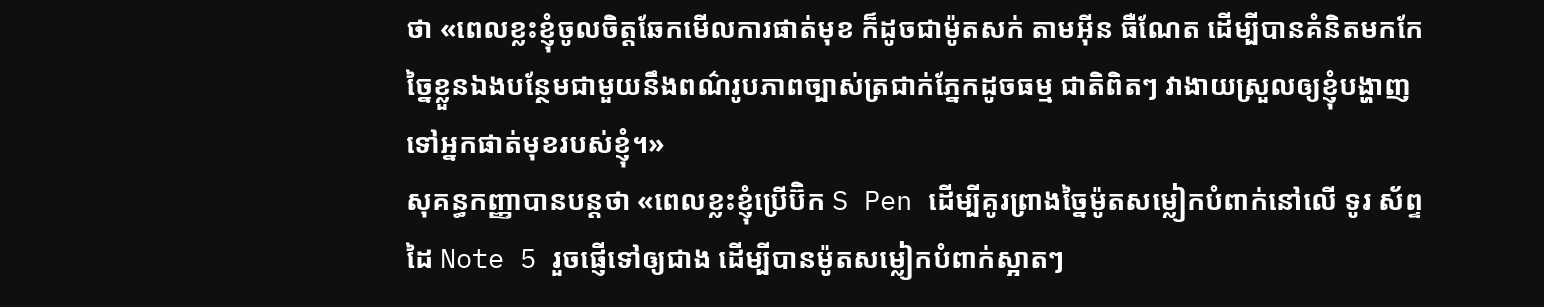ថា «ពេលខ្លះខ្ញុំចូលចិត្តឆែកមើលការផាត់មុខ ក៏ដូចជាម៉ូតសក់ តាមអ៊ីន ធឺណែត ដើម្បីបានគំនិតមកកែច្នៃខ្លួនឯងបន្ថែមជាមួយនឹងពណ៌រូបភាពច្បាស់ត្រជាក់ភ្នែកដូចធម្ម ជាតិពិតៗ វាងាយស្រួលឲ្យខ្ញុំបង្ហាញទៅអ្នកផាត់មុខរបស់ខ្ញុំ។»
សុគន្ធកញ្ញាបានបន្តថា «ពេលខ្លះខ្ញុំប្រើប៊ិក S Pen ដើម្បីគូរព្រាងច្នៃម៉ូតសម្លៀកបំពាក់នៅលើ ទូរ ស័ព្ទដៃ Note 5 រួចផ្ញើទៅឲ្យជាង ដើម្បីបានម៉ូតសម្លៀកបំពាក់ស្អាតៗ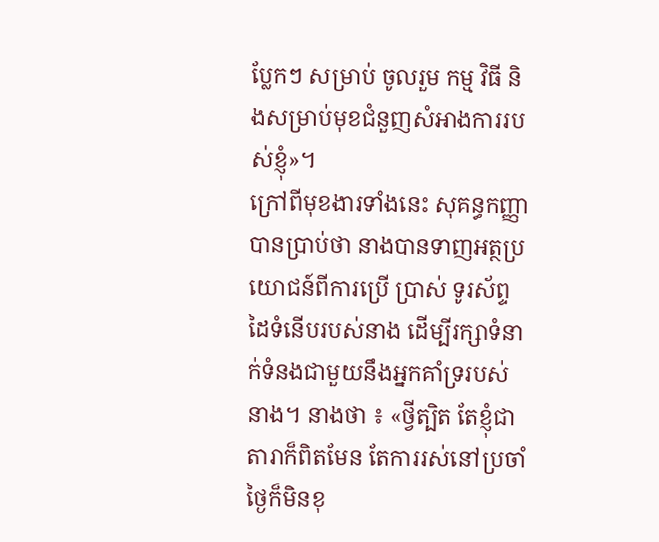ប្លែកៗ សម្រាប់ ចូលរួម កម្ម វិធី និងសម្រាប់មុខជំនួញសំអាងការរបស់ខ្ញុំ»។
ក្រៅពីមុខងារទាំងនេះ សុគន្ធកញ្ញា បានប្រាប់ថា នាងបានទាញអត្ថប្រយោជន៍ពីការប្រើ ប្រាស់ ទូរស័ព្ទដៃទំនើបរបស់នាង ដើម្បីរក្សាទំនាក់ទំនងជាមួយនឹងអ្នកគាំទ្ររបស់នាង។ នាងថា ៖ «ថ្វីត្បិត តែខ្ញុំជាតារាក៏ពិតមែន តែការរស់នៅប្រចាំថ្ងៃក៏មិនខុ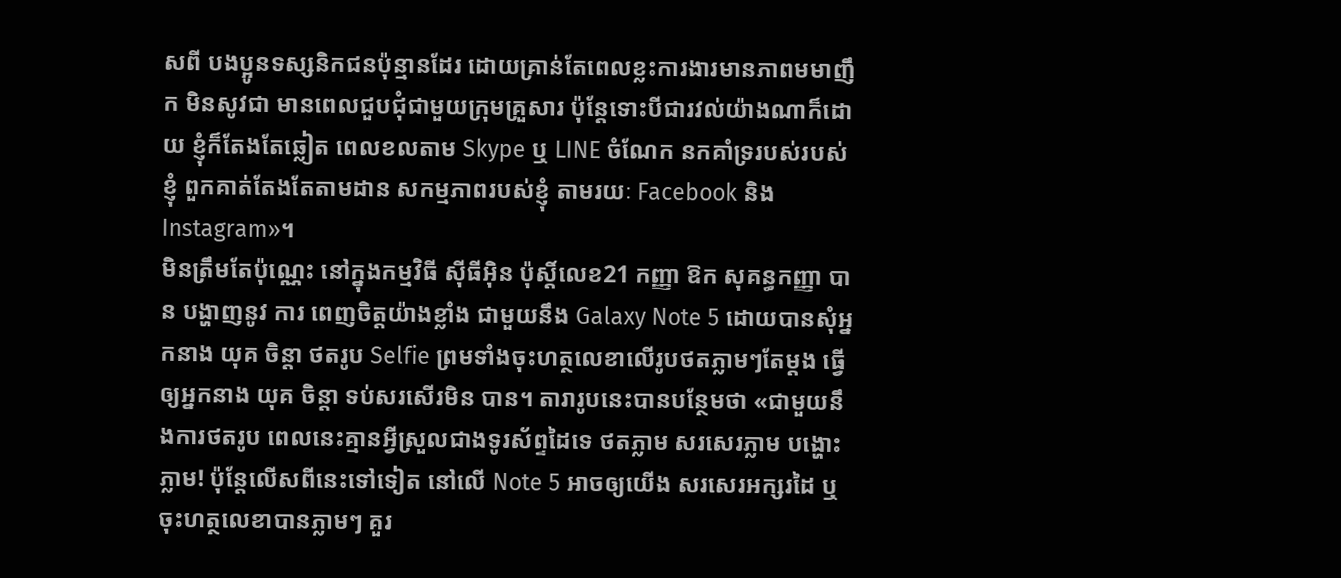សពី បងប្អូនទស្សនិកជនប៉ុន្មានដែរ ដោយគ្រាន់តែពេលខ្លះការងារមានភាពមមាញឹក មិនសូវជា មានពេលជួបជុំជាមួយក្រុមគ្រួសារ ប៉ុន្តែទោះបីជារវល់យ៉ាងណាក៏ដោយ ខ្ញុំក៏តែងតែឆ្លៀត ពេលខលតាម Skype ឬ LINE ចំណែក នកគាំទ្ររបស់របស់ខ្ញុំ ពួកគាត់តែងតែតាមដាន សកម្មភាពរបស់ខ្ញុំ តាមរយៈ Facebook និង Instagram»។
មិនត្រឹមតែប៉ុណ្ណេះ នៅក្នុងកម្មវិធី ស៊ីធីអ៊ិន ប៉ុស្តិ៍លេខ21 កញ្ញា ឱក សុគន្ធកញ្ញា បាន បង្ហាញនូវ ការ ពេញចិត្តយ៉ាងខ្លាំង ជាមួយនឹង Galaxy Note 5 ដោយបានសុំអ្នកនាង យុគ ចិន្តា ថតរូប Selfie ព្រមទាំងចុះហត្ថលេខាលើរូបថតភ្លាមៗតែម្តង ធ្វើឲ្យអ្នកនាង យុគ ចិន្តា ទប់សរសើរមិន បាន។ តារារូបនេះបានបន្ថែមថា «ជាមួយនឹងការថតរូប ពេលនេះគ្មានអ្វីស្រួលជាងទូរស័ព្ទដៃទេ ថតភ្លាម សរសេរភ្លាម បង្ហោះភ្លាម! ប៉ុន្តែលើសពីនេះទៅទៀត នៅលើ Note 5 អាចឲ្យយើង សរសេរអក្សរដៃ ឬចុះហត្ថលេខាបានភ្លាមៗ គួរ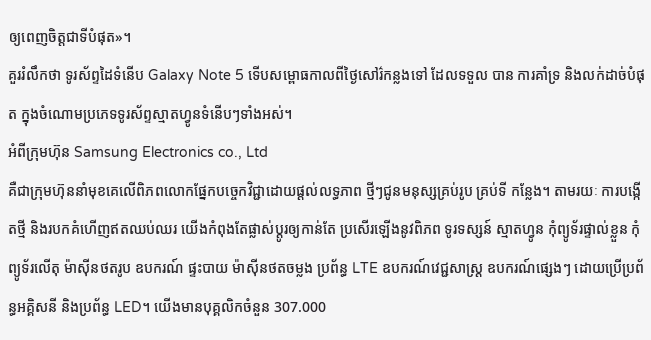ឲ្យពេញចិត្តជាទីបំផុត»។
គួររំលឹកថា ទូរស័ព្ទដៃទំនើប Galaxy Note 5 ទើបសម្ពោធកាលពីថ្ងៃសៅរ៌កន្លងទៅ ដែលទទួល បាន ការគាំទ្រ និងលក់ដាច់បំផុត ក្នុងចំណោមប្រភេទទូរស័ព្ទស្មាតហ្វូនទំនើបៗទាំងអស់។
អំពីក្រុមហ៊ុន Samsung Electronics co., Ltd
គឺជាក្រុមហ៊ុននាំមុខគេលើពិភពលោកផ្នែកបច្ចេកវិជ្ជាដោយផ្តល់លទ្ធភាព ថ្មីៗជូនមនុស្សគ្រប់រូប គ្រប់ទី កន្លែង។ តាមរយៈ ការបង្កើតថ្មី និងរបកគំហើញឥតឈប់ឈរ យើងកំពុងតែផ្លាស់ប្តូរឲ្យកាន់តែ ប្រសើរឡើងនូវពិភព ទូរទស្សន៍ ស្មាតហ្វូន កុំព្យូទ័រផ្ទាល់ខ្លួន កុំព្យូទ័រលើតុ ម៉ាស៊ីនថតរូប ឧបករណ៍ ផ្ទះបាយ ម៉ាស៊ីនថតចម្លង ប្រព័ន្ធ LTE ឧបករណ៍វេជ្ជសាស្ត្រ ឧបករណ៍ផ្សេងៗ ដោយប្រើប្រព័ន្ធអគ្គិសនី និងប្រព័ន្ធ LED។ យើងមានបុគ្គលិកចំនួន 307.000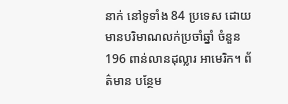នាក់ នៅទូទាំង 84 ប្រទេស ដោយមានបរិមាណលក់ប្រចាំឆ្នាំ ចំនួន 196 ពាន់លានដុល្លារ អាមេរិក។ ព័ត៌មាន បន្ថែម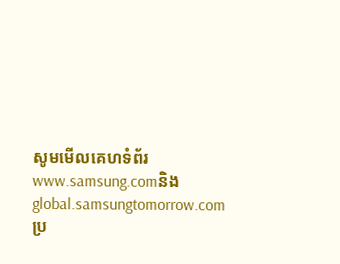សូមមើលគេហទំព័រwww.samsung.comនិង global.samsungtomorrow.com
ប្រ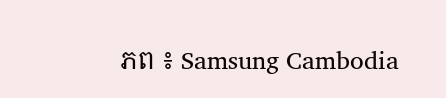ភព ៖ Samsung Cambodia